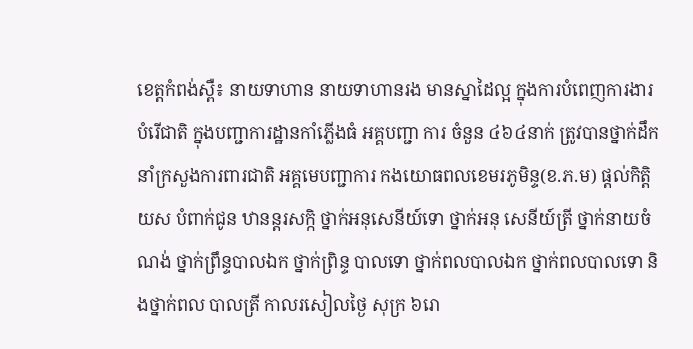ខេត្តកំពង់ស្ពឺ៖ នាយទាហាន នាយទាហានរង មានស្នាដៃល្អ ក្នុងការបំពេញការងារ បំរើជាតិ ក្នុងបញ្ជាការដ្ឋានកាំភ្លើងធំ អគ្គបញ្ជា ការ ចំនួន ៤៦៤នាក់ ត្រូវបានថ្នាក់ដឹកនាំក្រសួងការពារជាតិ អគ្គមេបញ្ជាការ កងយោធពលខេមរភូមិន្ទ(ខ.ភ.ម) ផ្ដល់កិត្តិ យស បំពាក់ជូន ឋានន្តរសក្កិ ថ្នាក់អនុសេនីយ៍ទោ ថ្នាក់អនុ សេនីយ៍ត្រី ថ្នាក់នាយចំណង់ ថ្នាក់ព្រឹន្ទបាលឯក ថ្នាក់ព្រិន្ទ បាលទោ ថ្នាក់ពលបាលឯក ថ្នាក់ពលបាលទោ និងថ្នាក់ពល បាលត្រី កាលរសៀលថ្ងៃ សុក្រ ៦រោ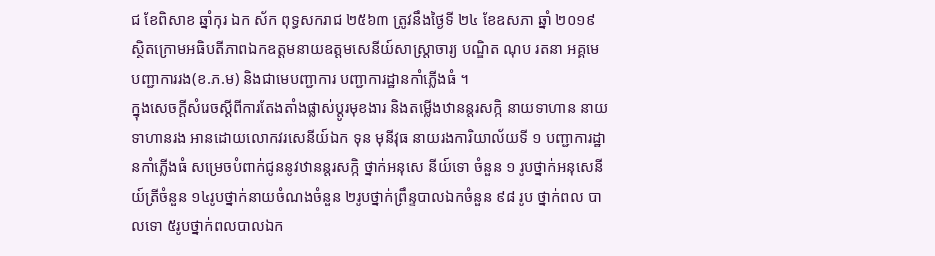ជ ខែពិសាខ ឆ្នាំកុរ ឯក ស័ក ពុទ្ធសករាជ ២៥៦៣ ត្រូវនឹងថ្ងៃទី ២៤ ខែឧសភា ឆ្នាំ ២០១៩ ស្ថិតក្រោមអធិបតីភាពឯកឧត្តមនាយឧត្តមសេនីយ៍សាស្រ្តាចារ្យ បណ្ឌិត ណុប រតនា អគ្គមេបញ្ជាការរង(ខ.ភ.ម) និងជាមេបញ្ជាការ បញ្ជាការដ្ឋានកាំភ្លើងធំ ។
ក្នុងសេចក្តីសំរេចស្ដីពីការតែងតាំងផ្លាស់ប្ដូរមុខងារ និងតម្លើងឋានន្តរសក្កិ នាយទាហាន នាយទាហានរង អានដោយលោកវរសេនីយ៍ឯក ទុន មុនីវុធ នាយរងការិយាល័យទី ១ បញ្ជាការដ្ឋានកាំភ្លើងធំ សម្រេចបំពាក់ជូននូវឋានន្តរសក្កិ ថ្នាក់អនុសេ នីយ៍ទោ ចំនួន ១ រូបថ្នាក់អនុសេនីយ៍ត្រីចំនួន ១៤រូបថ្នាក់នាយចំណងចំនួន ២រូបថ្នាក់ព្រឹន្ទបាលឯកចំនួន ៩៨ រូប ថ្នាក់ពល បាលទោ ៥រូបថ្នាក់ពលបាលឯក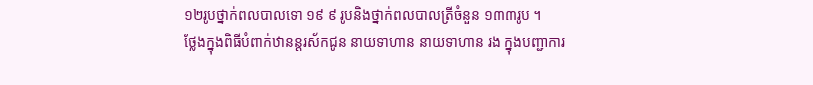១២រូបថ្នាក់ពលបាលទោ ១៩ ៩ រូបនិងថ្នាក់ពលបាលត្រីចំនួន ១៣៣រូប ។
ថ្លែងក្នុងពិធីបំពាក់ឋានន្តរស័កជូន នាយទាហាន នាយទាហាន រង ក្នុងបញ្ជាការ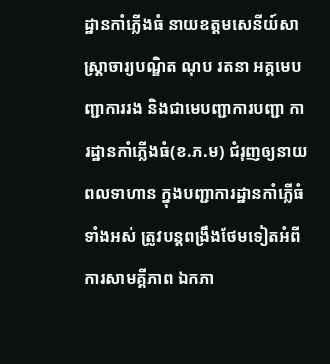ដ្ឋានកាំភ្លើងធំ នាយឧត្តមសេនីយ៍សាស្ត្រាចារ្យបណ្ឌិត ណុប រតនា អគ្គមេបញ្ជាការរង និងជាមេបញ្ជាការបញ្ជា ការដ្ឋានកាំភ្លើងធំ(ខ.ភ.ម) ជំរុញឲ្យនាយ ពលទាហាន ក្នុងបញ្ជាការដ្ឋានកាំភ្លើធំទាំងអស់ ត្រូវបន្តពង្រឹងថែមទៀតអំពីការសាមគ្គីភាព ឯកភា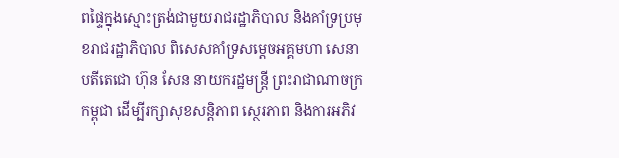ពផ្ទៃក្នុងស្មោះត្រង់ជាមួយរាជរដ្ឋាភិបាល និងគាំទ្រប្រមុខរាជរដ្ឋាភិបាល ពិសេសគាំទ្រសម្តេចអគ្គមហា សេនាបតីតេជោ ហ៊ុន សែន នាយករដ្ឋមន្រ្តី ព្រះរាជាណាចក្រកម្ពុជា ដើម្បីរក្សាសុខសន្តិភាព ស្ថេរភាព និងការអភិវ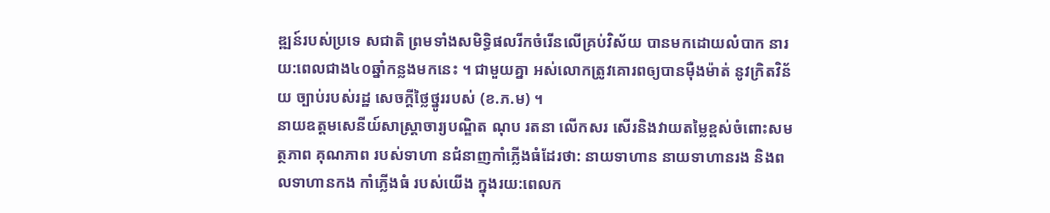ឌ្ឍន៍របស់ប្រទេ សជាតិ ព្រមទាំងសមិទ្ធិផលរីកចំរើនលើគ្រប់វិស័យ បានមកដោយលំបាក នារយ:ពេលជាង៤០ឆ្នាំកន្លងមកនេះ ។ ជាមួយគ្នា អស់លោកត្រូវគោរពឲ្យបានម៉ឺងម៉ាត់ នូវក្រិតវិន័យ ច្បាប់របស់រដ្ឋ សេចក្តីថ្លៃថ្នូររបស់ (ខ.ភ.ម) ។
នាយឧត្តមសេនីយ៍សាស្ត្រាចារ្យបណ្ឌិត ណុប រតនា លើកសរ សើរនិងវាយតម្លៃខ្ពស់ចំពោះសមត្ថភាព គុណភាព របស់ទាហា នជំនាញកាំភ្លើងធំដែរថា: នាយទាហាន នាយទាហានរង និងពលទាហានកង កាំភ្លើងធំ របស់យើង ក្នុងរយ:ពេលក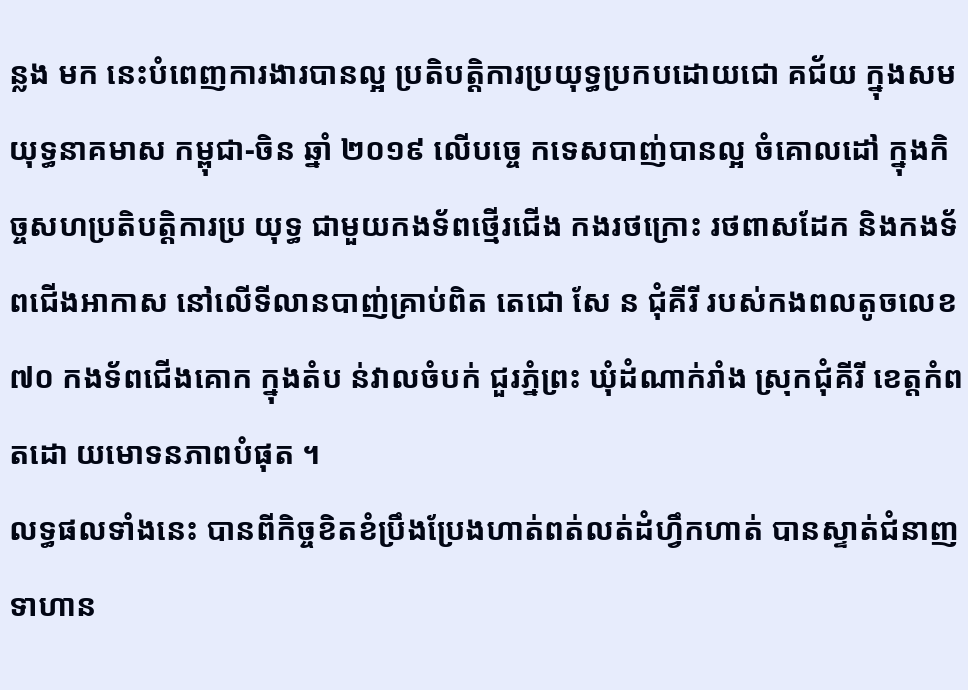ន្លង មក នេះបំពេញការងារបានល្អ ប្រតិបត្តិការប្រយុទ្ធប្រកបដោយជោ គជ័យ ក្នុងសមយុទ្ធនាគមាស កម្ពុជា-ចិន ឆ្នាំ ២០១៩ លើបច្ចេ កទេសបាញ់បានល្អ ចំគោលដៅ ក្នុងកិច្ចសហប្រតិបត្តិការប្រ យុទ្ធ ជាមួយកងទ័ពថ្មើរជើង កងរថក្រោះ រថពាសដែក និងកងទ័ពជើងអាកាស នៅលើទីលានបាញ់គ្រាប់ពិត តេជោ សែ ន ជុំគីរី របស់កងពលតូចលេខ ៧០ កងទ័ពជើងគោក ក្នុងតំប ន់វាលចំបក់ ជួរភ្នំព្រះ ឃុំដំណាក់រាំង ស្រុកជុំគីរី ខេត្តកំពតដោ យមោទនភាពបំផុត ។
លទ្ធផលទាំងនេះ បានពីកិច្ចខិតខំប្រឹងប្រែងហាត់ពត់លត់ដំហ្វឹកហាត់ បានស្ទាត់ជំនាញ ទាហាន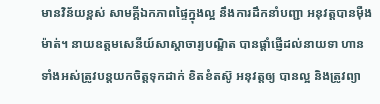មានវិន័យខ្ពស់ សាមគ្គីឯកភាពផ្ទៃក្នុងល្អ នឹងការដឹកនាំបញ្ជា អនុវត្តបានម៉ឺងម៉ាត់។ នាយឧត្តមសេនីយ៍សាស្តាចារ្យបណ្ឌិត បានផ្តាំផ្ញើដល់នាយទា ហាន ទាំងអស់ត្រូវបន្តយកចិត្តទុកដាក់ ខិតខំតស៊ូ អនុវត្តឲ្យ បានល្អ និងត្រូវព្យា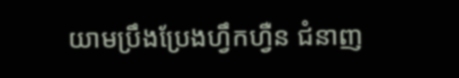យាមប្រឹងប្រែងហ្វឹកហ្វឺន ជំនាញ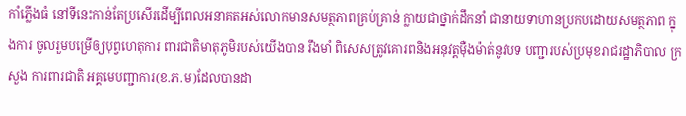កាំភ្លើងធំ នៅទីនេះកាន់តែប្រសើរដើម្បីពេលអនាគតអស់លោកមានសមត្ថភាពគ្រប់គ្រាន់ ក្លាយជាថ្នាក់ដឹកនាំ ជានាយទាហានប្រកបដោយសមត្ថភាព ក្នុងការ ចូលរួមបម្រើឲ្យបុព្វហេតុការ ពារជាតិមាតុភូមិរបស់យើងបាន រឹងមាំ ពិសេសត្រូវគោរពនិងអនុវត្តម៉ឺងម៉ាត់នូវបទ បញ្ជារបស់ប្រមុខរាជរដ្ឋាភិបាល ក្រសួង ការពារជាតិ អគ្គមេបញ្ជាការ(ខ.ភ.ម)ដែលបានដា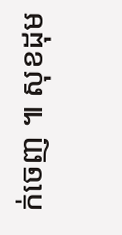ក់ចេញ ៕ សុខដុម